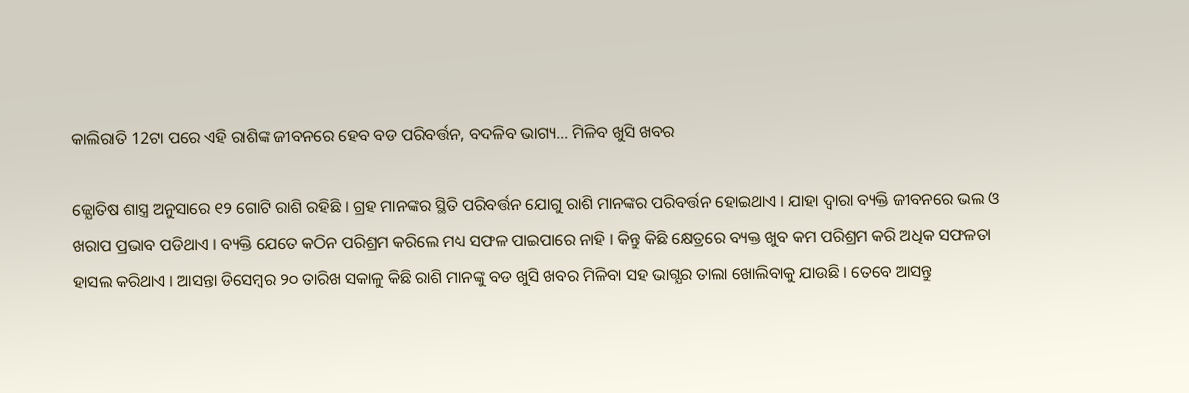କାଲିରାତି 12ଟା ପରେ ଏହି ରାଶିଙ୍କ ଜୀବନରେ ହେବ ବଡ ପରିବର୍ତ୍ତନ, ବଦଳିବ ଭାଗ୍ୟ… ମିଳିବ ଖୁସି ଖବର

ଜ୍ଯୋତିଷ ଶାସ୍ତ୍ର ଅନୁସାରେ ୧୨ ଗୋଟି ରାଶି ରହିଛି । ଗ୍ରହ ମାନଙ୍କର ସ୍ଥିତି ପରିବର୍ତ୍ତନ ଯୋଗୁ ରାଶି ମାନଙ୍କର ପରିବର୍ତ୍ତନ ହୋଇଥାଏ । ଯାହା ଦ୍ଵାରା ବ୍ୟକ୍ତି ଜୀବନରେ ଭଲ ଓ ଖରାପ ପ୍ରଭାବ ପଡିଥାଏ । ବ୍ୟକ୍ତି ଯେତେ କଠିନ ପରିଶ୍ରମ କରିଲେ ମଧ୍ୟ ସଫଳ ପାଇପାରେ ନାହି । କିନ୍ତୁ କିଛି କ୍ଷେତ୍ରରେ ବ୍ୟକ୍ତ ଖୁବ କମ ପରିଶ୍ରମ କରି ଅଧିକ ସଫଳତା ହାସଲ କରିଥାଏ । ଆସନ୍ତା ଡିସେମ୍ବର ୨୦ ତାରିଖ ସକାଳୁ କିଛି ରାଶି ମାନଙ୍କୁ ବଡ ଖୁସି ଖବର ମିଳିବା ସହ ଭାଗ୍ଯର ତାଲା ଖୋଲିବାକୁ ଯାଉଛି । ତେବେ ଆସନ୍ତୁ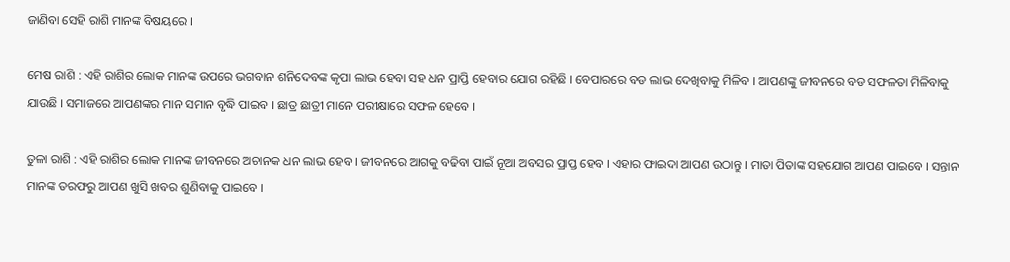ଜାଣିବା ସେହି ରାଶି ମାନଙ୍କ ବିଷୟରେ ।

ମେଷ ରାଶି : ଏହି ରାଶିର ଲୋକ ମାନଙ୍କ ଉପରେ ଭଗବାନ ଶନିଦେବଙ୍କ କୃପା ଲାଭ ହେବା ସହ ଧନ ପ୍ରାପ୍ତି ହେବାର ଯୋଗ ରହିଛି । ବେପାରରେ ବଡ ଲାଭ ଦେଖିବାକୁ ମିଳିବ । ଆପଣଙ୍କୁ ଜୀବନରେ ବଡ ସଫଳତା ମିଳିବାକୁ ଯାଉଛି । ସମାଜରେ ଆପଣଙ୍କର ମାନ ସମାନ ବୃଦ୍ଧି ପାଇବ । ଛାତ୍ର ଛାତ୍ରୀ ମାନେ ପରୀକ୍ଷାରେ ସଫଳ ହେବେ ।

ତୁଳା ରାଶି : ଏହି ରାଶିର ଲୋକ ମାନଙ୍କ ଜୀବନରେ ଅଚାନକ ଧନ ଲାଭ ହେବ । ଜୀବନରେ ଆଗକୁ ବଢିବା ପାଇଁ ନୂଆ ଅବସର ପ୍ରାପ୍ତ ହେବ । ଏହାର ଫାଇଦା ଆପଣ ଉଠାନ୍ତୁ । ମାତା ପିତାଙ୍କ ସହଯୋଗ ଆପଣ ପାଇବେ । ସନ୍ତାନ ମାନଙ୍କ ତରଫରୁ ଆପଣ ଖୁସି ଖବର ଶୁଣିବାକୁ ପାଇବେ ।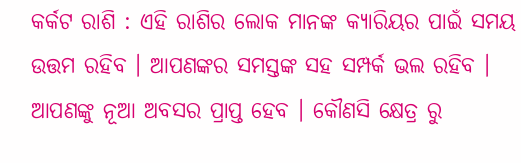କର୍କଟ ରାଶି : ଏହି ରାଶିର ଲୋକ ମାନଙ୍କ କ୍ଯାରିୟର ପାଇଁ ସମୟ ଉତ୍ତମ ରହିବ । ଆପଣଙ୍କର ସମସ୍ତଙ୍କ ସହ ସମ୍ପର୍କ ଭଲ ରହିବ । ଆପଣଙ୍କୁ ନୂଆ ଅବସର ପ୍ରାପ୍ତ ହେବ । କୌଣସି କ୍ଷେତ୍ର ରୁ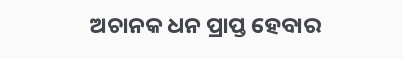ଅଚାନକ ଧନ ପ୍ରାପ୍ତ ହେବାର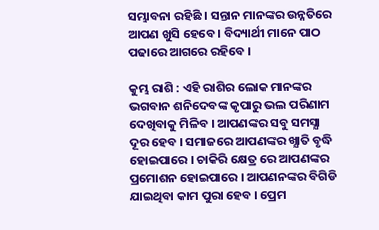ସମ୍ଭାବନା ରହିଛି । ସନ୍ତାନ ମାନଙ୍କର ଉନ୍ନତିରେ ଆପଣ ଖୁସି ହେବେ । ବିଦ୍ୟାର୍ଥୀ ମାନେ ପାଠ ପଢାରେ ଆଗରେ ରହିବେ ।

କୁମ୍ଭ ରାଶି : ଏହି ରାଶିର ଲୋକ ମାନଙ୍କର ଭଗବାନ ଶନିଦେବଙ୍କ କୃପାରୁ ଭଲ ପରିଣାମ ଦେଖିବାକୁ ମିଳିବ । ଆପଣଙ୍କର ସବୁ ସମସ୍ଯା ଦୂର ହେବ । ସମାଜରେ ଆପଣଙ୍କର ଖ୍ଯାତି ବୃଦ୍ଧି ହୋଇପାରେ । ଚାକିରି କ୍ଷେତ୍ର ରେ ଆପଣଙ୍କର ପ୍ରମୋଶନ ହୋଇପାରେ । ଆପଣନଙ୍କର ବିଗିଡି ଯାଇଥିବା କାମ ପୁରା ହେବ । ପ୍ରେମ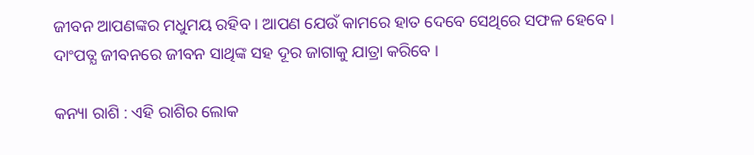ଜୀବନ ଆପଣଙ୍କର ମଧୁମୟ ରହିବ । ଆପଣ ଯେଉଁ କାମରେ ହାତ ଦେବେ ସେଥିରେ ସଫଳ ହେବେ । ଦାଂପତ୍ଯ ଜୀବନରେ ଜୀବନ ସାଥିଙ୍କ ସହ ଦୂର ଜାଗାକୁ ଯାତ୍ରା କରିବେ ।

କନ୍ୟା ରାଶି : ଏହି ରାଶିର ଲୋକ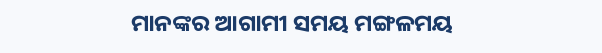ମାନଙ୍କର ଆଗାମୀ ସମୟ ମଙ୍ଗଳମୟ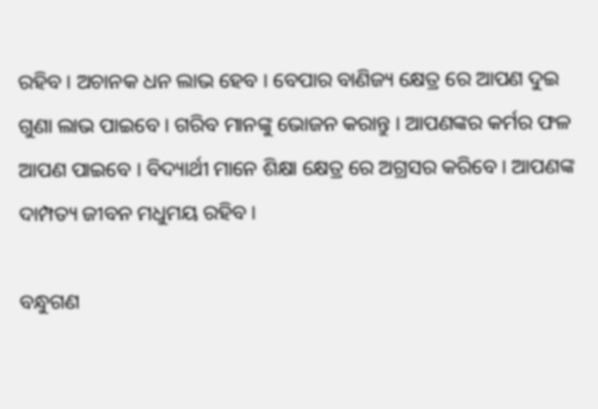ରହିବ । ଅଚାନକ ଧନ ଲାଭ ହେବ । ବେପାର ବାଣିଜ୍ୟ କ୍ଷେତ୍ର ରେ ଆପଣ ଦୁଇ ଗୁଣା ଲାଭ ପାଇବେ । ଗରିବ ମାନଙ୍କୁ ଭୋଜନ କରାନ୍ତୁ । ଆପଣଙ୍କର କର୍ମର ଫଳ ଆପଣ ପାଇବେ । ବିଦ୍ୟାର୍ଥୀ ମାନେ ଶିକ୍ଷା କ୍ଷେତ୍ର ରେ ଅଗ୍ରସର କରିବେ । ଆପଣଙ୍କ ଦାମ୍ପତ୍ୟ ଜୀବନ ମଧୁମୟ ରହିବ ।

ବନ୍ଧୁଗଣ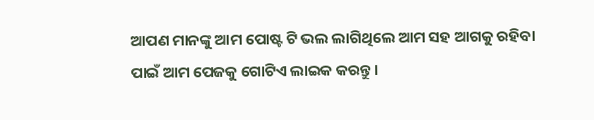ଆପଣ ମାନଙ୍କୁ ଆମ ପୋଷ୍ଟ ଟି ଭଲ ଲାଗିଥିଲେ ଆମ ସହ ଆଗକୁ ରହିବା ପାଇଁ ଆମ ପେଜକୁ ଗୋଟିଏ ଲାଇକ କରନ୍ତୁ ।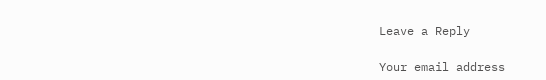Leave a Reply

Your email address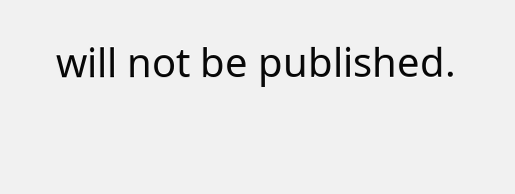will not be published.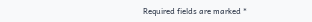Required fields are marked *